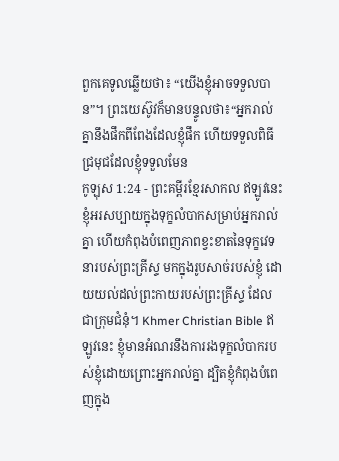ពួកគេទូលឆ្លើយថា៖ “យើងខ្ញុំអាចទទួលបាន”។ ព្រះយេស៊ូវក៏មានបន្ទូលថា៖“អ្នករាល់គ្នានឹងផឹកពីពែងដែលខ្ញុំផឹក ហើយទទួលពិធីជ្រមុជដែលខ្ញុំទទួលមែន
កូឡុស 1:24 - ព្រះគម្ពីរខ្មែរសាកល ឥឡូវនេះ ខ្ញុំអរសប្បាយក្នុងទុក្ខលំបាកសម្រាប់អ្នករាល់គ្នា ហើយកំពុងបំពេញភាពខ្វះខាតនៃទុក្ខវេទនារបស់ព្រះគ្រីស្ទ មកក្នុងរូបសាច់របស់ខ្ញុំ ដោយយល់ដល់ព្រះកាយរបស់ព្រះគ្រីស្ទ ដែលជាក្រុមជំនុំ។ Khmer Christian Bible ឥឡូវនេះ ខ្ញុំមានអំណរនឹងការរងទុក្ខលំបាករបស់ខ្ញុំដោយព្រោះអ្នករាល់គ្នា ដ្បិតខ្ញុំកំពុងបំពេញក្នុង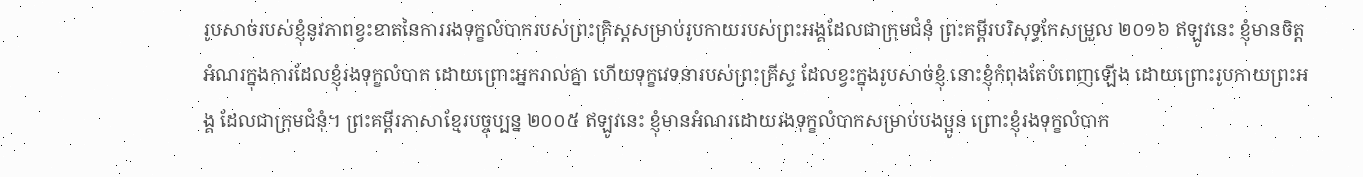រូបសាច់របស់ខ្ញុំនូវភាពខ្វះខាតនៃការរងទុក្ខលំបាករបស់ព្រះគ្រិស្ដសម្រាប់រូបកាយរបស់ព្រះអង្គដែលជាក្រុមជំនុំ ព្រះគម្ពីរបរិសុទ្ធកែសម្រួល ២០១៦ ឥឡូវនេះ ខ្ញុំមានចិត្តអំណរក្នុងការដែលខ្ញុំរងទុក្ខលំបាក ដោយព្រោះអ្នករាល់គ្នា ហើយទុក្ខវេទនារបស់ព្រះគ្រីស្ទ ដែលខ្វះក្នុងរូបសាច់ខ្ញុំ នោះខ្ញុំកំពុងតែបំពេញឡើង ដោយព្រោះរូបកាយព្រះអង្គ ដែលជាក្រុមជំនុំ។ ព្រះគម្ពីរភាសាខ្មែរបច្ចុប្បន្ន ២០០៥ ឥឡូវនេះ ខ្ញុំមានអំណរដោយរងទុក្ខលំបាកសម្រាប់បងប្អូន ព្រោះខ្ញុំរងទុក្ខលំបាក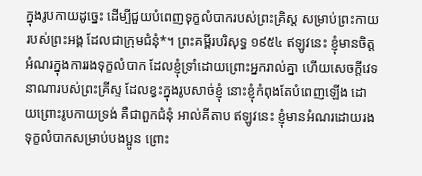ក្នុងរូបកាយដូច្នេះ ដើម្បីជួយបំពេញទុក្ខលំបាករបស់ព្រះគ្រិស្ត សម្រាប់ព្រះកាយរបស់ព្រះអង្គ ដែលជាក្រុមជំនុំ*។ ព្រះគម្ពីរបរិសុទ្ធ ១៩៥៤ ឥឡូវនេះ ខ្ញុំមានចិត្តអំណរក្នុងការរងទុក្ខលំបាក ដែលខ្ញុំទ្រាំដោយព្រោះអ្នករាល់គ្នា ហើយសេចក្ដីវេទនាណារបស់ព្រះគ្រីស្ទ ដែលខ្វះក្នុងរូបសាច់ខ្ញុំ នោះខ្ញុំកំពុងតែបំពេញឡើង ដោយព្រោះរូបកាយទ្រង់ គឺជាពួកជំនុំ អាល់គីតាប ឥឡូវនេះ ខ្ញុំមានអំណរដោយរងទុក្ខលំបាកសម្រាប់បងប្អូន ព្រោះ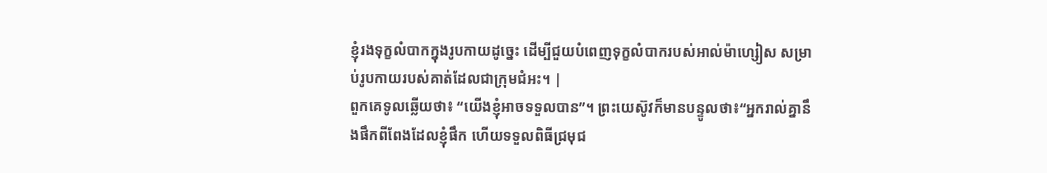ខ្ញុំរងទុក្ខលំបាកក្នុងរូបកាយដូច្នេះ ដើម្បីជួយបំពេញទុក្ខលំបាករបស់អាល់ម៉ាហ្សៀស សម្រាប់រូបកាយរបស់គាត់ដែលជាក្រុមជំអះ។ |
ពួកគេទូលឆ្លើយថា៖ “យើងខ្ញុំអាចទទួលបាន”។ ព្រះយេស៊ូវក៏មានបន្ទូលថា៖“អ្នករាល់គ្នានឹងផឹកពីពែងដែលខ្ញុំផឹក ហើយទទួលពិធីជ្រមុជ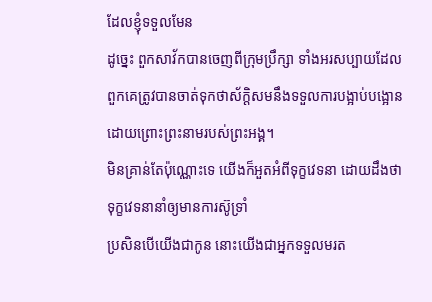ដែលខ្ញុំទទួលមែន
ដូច្នេះ ពួកសាវ័កបានចេញពីក្រុមប្រឹក្សា ទាំងអរសប្បាយដែលពួកគេត្រូវបានចាត់ទុកថាស័ក្ដិសមនឹងទទួលការបង្អាប់បង្អោនដោយព្រោះព្រះនាមរបស់ព្រះអង្គ។
មិនគ្រាន់តែប៉ុណ្ណោះទេ យើងក៏អួតអំពីទុក្ខវេទនា ដោយដឹងថា ទុក្ខវេទនានាំឲ្យមានការស៊ូទ្រាំ
ប្រសិនបើយើងជាកូន នោះយើងជាអ្នកទទួលមរត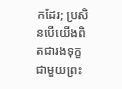កដែរ; ប្រសិនបើយើងពិតជារងទុក្ខជាមួយព្រះ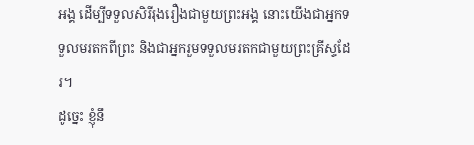អង្គ ដើម្បីទទួលសិរីរុងរឿងជាមួយព្រះអង្គ នោះយើងជាអ្នកទទួលមរតកពីព្រះ និងជាអ្នករួមទទួលមរតកជាមួយព្រះគ្រីស្ទដែរ។
ដូច្នេះ ខ្ញុំនឹ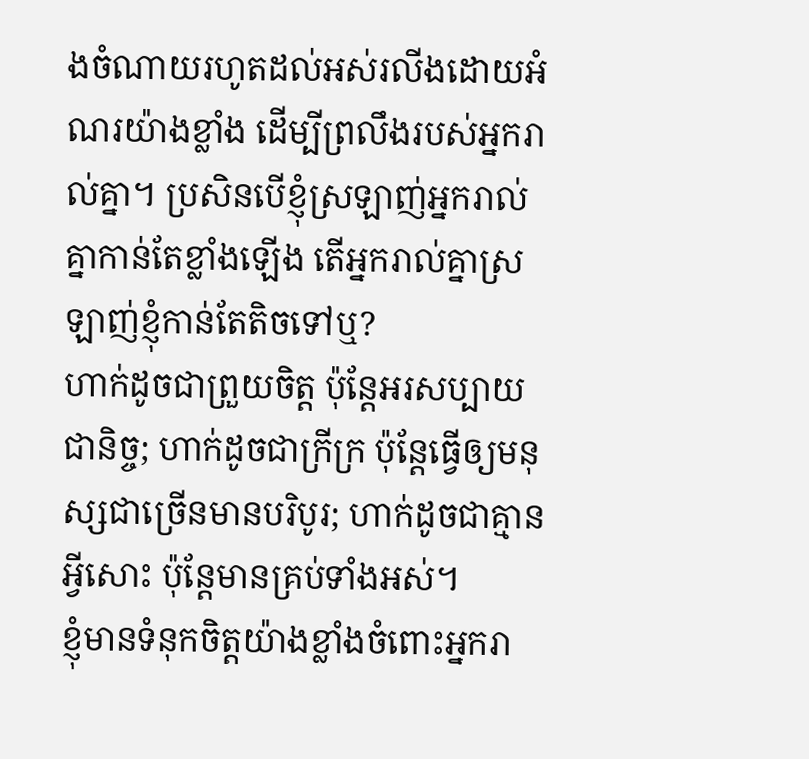ងចំណាយរហូតដល់អស់រលីងដោយអំណរយ៉ាងខ្លាំង ដើម្បីព្រលឹងរបស់អ្នករាល់គ្នា។ ប្រសិនបើខ្ញុំស្រឡាញ់អ្នករាល់គ្នាកាន់តែខ្លាំងឡើង តើអ្នករាល់គ្នាស្រឡាញ់ខ្ញុំកាន់តែតិចទៅឬ?
ហាក់ដូចជាព្រួយចិត្ត ប៉ុន្តែអរសប្បាយជានិច្ច; ហាក់ដូចជាក្រីក្រ ប៉ុន្តែធ្វើឲ្យមនុស្សជាច្រើនមានបរិបូរ; ហាក់ដូចជាគ្មានអ្វីសោះ ប៉ុន្តែមានគ្រប់ទាំងអស់។
ខ្ញុំមានទំនុកចិត្តយ៉ាងខ្លាំងចំពោះអ្នករា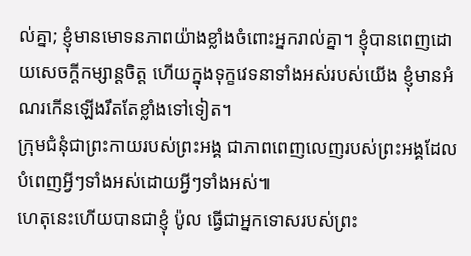ល់គ្នា; ខ្ញុំមានមោទនភាពយ៉ាងខ្លាំងចំពោះអ្នករាល់គ្នា។ ខ្ញុំបានពេញដោយសេចក្ដីកម្សាន្តចិត្ត ហើយក្នុងទុក្ខវេទនាទាំងអស់របស់យើង ខ្ញុំមានអំណរកើនឡើងរឹតតែខ្លាំងទៅទៀត។
ក្រុមជំនុំជាព្រះកាយរបស់ព្រះអង្គ ជាភាពពេញលេញរបស់ព្រះអង្គដែលបំពេញអ្វីៗទាំងអស់ដោយអ្វីៗទាំងអស់៕
ហេតុនេះហើយបានជាខ្ញុំ ប៉ូល ធ្វើជាអ្នកទោសរបស់ព្រះ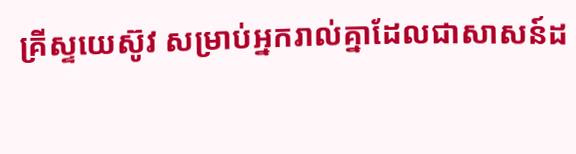គ្រីស្ទយេស៊ូវ សម្រាប់អ្នករាល់គ្នាដែលជាសាសន៍ដ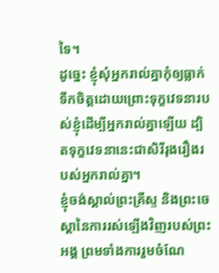ទៃ។
ដូច្នេះ ខ្ញុំសុំអ្នករាល់គ្នាកុំឲ្យធ្លាក់ទឹកចិត្តដោយព្រោះទុក្ខវេទនារបស់ខ្ញុំដើម្បីអ្នករាល់គ្នាឡើយ ដ្បិតទុក្ខវេទនានេះជាសិរីរុងរឿងរបស់អ្នករាល់គ្នា។
ខ្ញុំចង់ស្គាល់ព្រះគ្រីស្ទ និងព្រះចេស្ដានៃការរស់ឡើងវិញរបស់ព្រះអង្គ ព្រមទាំងការរួមចំណែ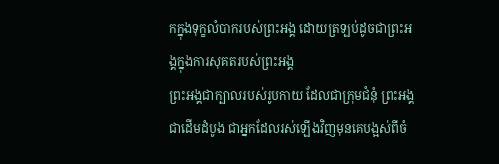កក្នុងទុក្ខលំបាករបស់ព្រះអង្គ ដោយត្រឡប់ដូចជាព្រះអង្គក្នុងការសុគតរបស់ព្រះអង្គ
ព្រះអង្គជាក្បាលរបស់រូបកាយ ដែលជាក្រុមជំនុំ ព្រះអង្គជាដើមដំបូង ជាអ្នកដែលរស់ឡើងវិញមុនគេបង្អស់ពីចំ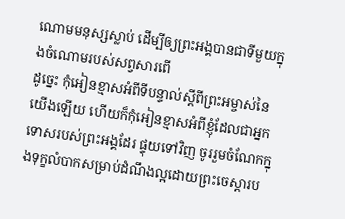ណោមមនុស្សស្លាប់ ដើម្បីឲ្យព្រះអង្គបានជាទីមួយក្នុងចំណោមរបស់សព្វសារពើ
ដូច្នេះ កុំអៀនខ្មាសអំពីទីបន្ទាល់ស្ដីពីព្រះអម្ចាស់នៃយើងឡើយ ហើយក៏កុំអៀនខ្មាសអំពីខ្ញុំដែលជាអ្នកទោសរបស់ព្រះអង្គដែរ ផ្ទុយទៅវិញ ចូររួមចំណែកក្នុងទុក្ខលំបាកសម្រាប់ដំណឹងល្អដោយព្រះចេស្ដារប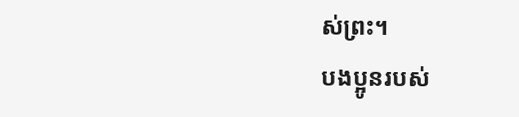ស់ព្រះ។
បងប្អូនរបស់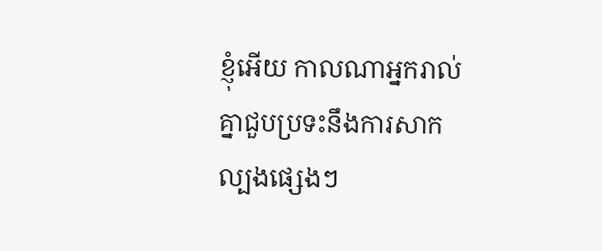ខ្ញុំអើយ កាលណាអ្នករាល់គ្នាជួបប្រទះនឹងការសាកល្បងផ្សេងៗ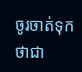ចូរចាត់ទុកថាជា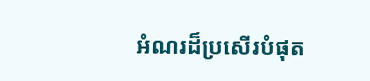អំណរដ៏ប្រសើរបំផុត